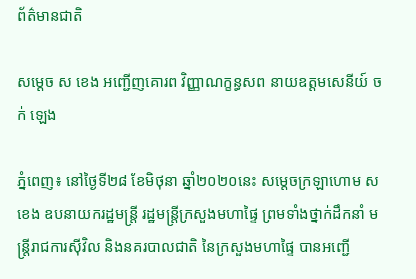ព័ត៌មានជាតិ

សម្ដេច ស ខេង អញ្ជើញគោរព វិញ្ញាណក្ខន្ធសព នាយឧត្ដមសេនីយ៍ ចក់ ឡេង

ភ្នំពេញ៖ នៅថ្ងៃទី២៨ ខែមិថុនា ឆ្នាំ២០២០នេះ សម្ដេចក្រឡាហោម ស ខេង ឧបនាយករដ្ឋមន្ត្រី រដ្ឋមន្ត្រីក្រសួងមហាផ្ទៃ ព្រមទាំងថ្នាក់ដឹកនាំ មន្ត្រីរាជការស៊ីវិល និងនគរបាលជាតិ នៃក្រសួងមហាផ្ទៃ បានអញ្ជើ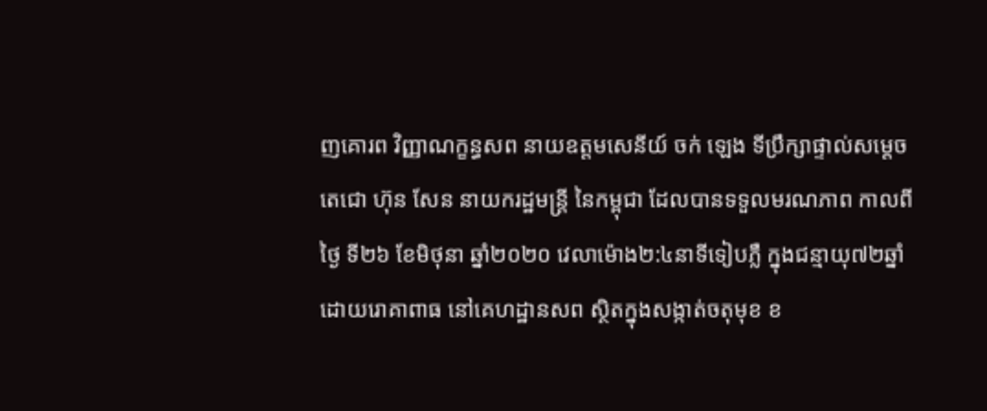ញគោរព វិញ្ញាណក្ខន្ធសព នាយឧត្ដមសេនីយ៍ ចក់ ឡេង ទីប្រឹក្សាផ្ទាល់សម្ដេចតេជោ ហ៊ុន សែន នាយករដ្ឋមន្ត្រី នៃកម្ពុជា ដែលបានទទួលមរណភាព កាលពីថ្ងៃ ទី២៦ ខែមិថុនា ឆ្នាំ២០២០ វេលាម៉ោង២:៤នាទីទៀបភ្លឺ ក្នុងជន្មាយុ៧២ឆ្នាំ ដោយរោគាពាធ នៅគេហដ្ឋានសព ស្ថិតក្នុងសង្កាត់ចតុមុខ ខ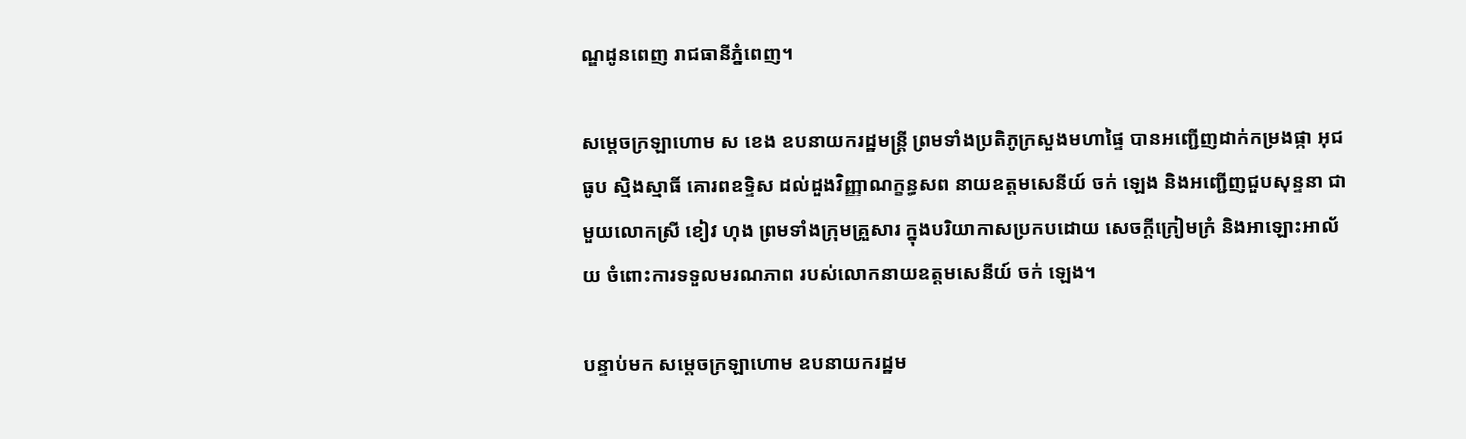ណ្ឌដូនពេញ រាជធានីភ្នំពេញ។

សម្ដេចក្រឡាហោម ស ខេង ឧបនាយករដ្ឋមន្ត្រី ព្រមទាំងប្រតិភូក្រសួងមហាផ្ទៃ បានអញ្ជើញដាក់កម្រងផ្កា អុជធូប ស្មិងស្មាធិ៍ គោរពឧទ្ទិស ដល់ដួងវិញ្ញាណក្ខន្ធសព នាយឧត្ដមសេនីយ៍ ចក់ ឡេង និងអញ្ជើញជួបសុន្ទនា ជាមួយលោកស្រី ខៀវ ហុង ព្រមទាំងក្រុមគ្រួសារ ក្នុងបរិយាកាសប្រកបដោយ សេចក្ដីក្រៀមក្រំ និងអាឡោះអាល័យ ចំពោះការទទួលមរណភាព របស់លោកនាយឧត្ដមសេនីយ៍ ចក់ ឡេង។

បន្ទាប់មក សម្ដេចក្រឡាហោម ឧបនាយករដ្ឋម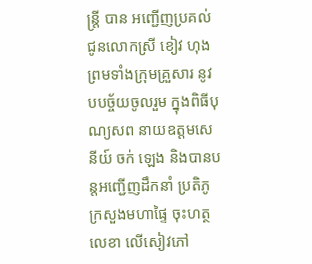ន្ត្រី បាន អញ្ជើញប្រគល់ជូនលោកស្រី ខៀវ ហុង ព្រមទាំងក្រុមគ្រួសារ នូវបបច្ច័យចូលរួម ក្នុងពិធីបុណ្យសព នាយឧត្ដមសេនីយ៍ ចក់ ឡេង និងបានបន្តអញ្ជើញដឹកនាំ ប្រតិភូក្រសួងមហាផ្ទៃ ចុះហត្ថលេខា លើសៀវភៅ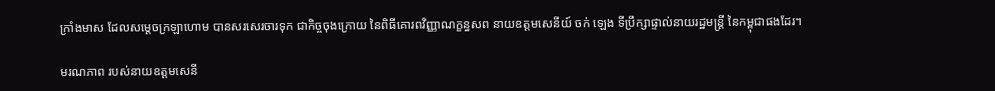ក្រាំងមាស ដែលសម្ដេចក្រឡាហោម បានសរសេរចារទុក ជាកិច្ចចុងក្រោយ នៃពិធីគោរពវិញ្ញាណក្ខន្ធសព នាយឧត្ដមសេនីយ៍ ចក់ ឡេង ទីប្រឹក្សាផ្ទាល់នាយរដ្ឋមន្រ្តី នៃកម្ពុជាផងដែរ។

មរណភាព របស់នាយឧត្ដមសេនី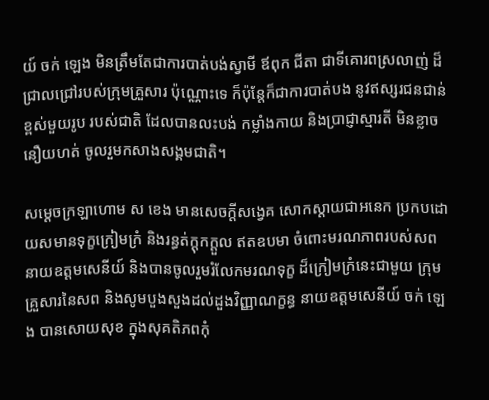យ៍ ចក់ ឡេង មិនត្រឹមតែជាការបាត់បង់ស្វាមី ឪពុក ជីតា ជាទីគោរពស្រលាញ់ ដ៏ជ្រាលជ្រៅរបស់ក្រុមគ្រួសារ ប៉ុណ្ណោះទេ ក៏ប៉ុន្តែក៏ជាការបាត់បង នូវឥស្សរជនជាន់ខ្ពស់មួយរូប របស់ជាតិ ដែលបានលះបង់ កម្លាំងកាយ និងប្រាជ្ញាស្មារតី មិនខ្លាចនឿយហត់ ចូលរួមកសាងសង្គមជាតិ។

សម្ដេចក្រឡាហោម ស ខេង មានសេចក្ដីសង្វេគ សោកស្ដាយជាអនេក ប្រកបដោយសមានទុក្ខក្រៀមក្រំ និងរន្ធត់ក្ដុកក្ដួល ឥតឧបមា ចំពោះមរណភាពរបស់សព នាយឧត្ដមសេនីយ៍ និងបានចូលរួមរំលែកមរណទុក្ខ ដ៏ក្រៀមក្រំនេះជាមួយ ក្រុមគ្រួសារនៃសព និងសូមបួងសួងដល់ដួងវិញ្ញាណក្ខន្ធ នាយឧត្ដមសេនីយ៍ ចក់ ឡេង បានសោយសុខ ក្នុងសុគតិភពកុំ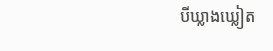បីឃ្លាងឃ្លៀត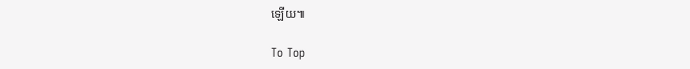ឡើយ៕

To Top